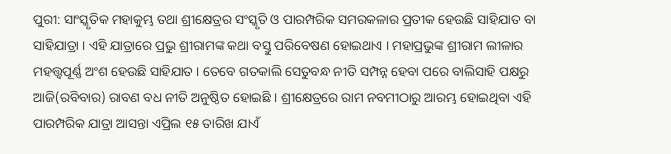ପୁରୀ: ସାଂସ୍କୃତିକ ମହାକୁମ୍ଭ ତଥା ଶ୍ରୀକ୍ଷେତ୍ରର ସଂସ୍କୃତି ଓ ପାରମ୍ପରିକ ସମରକଳାର ପ୍ରତୀକ ହେଉଛି ସାହିଯାତ ବା ସାହିଯାତ୍ରା । ଏହି ଯାତ୍ରାରେ ପ୍ରଭୁ ଶ୍ରୀରାମଙ୍କ କଥା ବସ୍ତୁ ପରିବେଷଣ ହୋଇଥାଏ । ମହାପ୍ରଭୁଙ୍କ ଶ୍ରୀରାମ ଲୀଳାର ମହତ୍ତ୍ବପୂର୍ଣ୍ଣ ଅଂଶ ହେଉଛି ସାହିଯାତ । ତେବେ ଗତକାଲି ସେତୁବନ୍ଧ ନୀତି ସମ୍ପନ୍ନ ହେବା ପରେ ବାଲିସାହି ପକ୍ଷରୁ ଆଜି(ରବିବାର) ରାବଣ ବଧ ନୀତି ଅନୁଷ୍ଠିତ ହୋଇଛି । ଶ୍ରୀକ୍ଷେତ୍ରରେ ରାମ ନବମୀଠାରୁ ଆରମ୍ଭ ହୋଇଥିବା ଏହି ପାରମ୍ପରିକ ଯାତ୍ରା ଆସନ୍ତା ଏପ୍ରିଲ ୧୫ ତାରିଖ ଯାଏଁ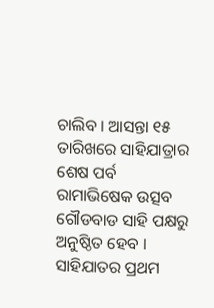ଚାଲିବ । ଆସନ୍ତା ୧୫ ତାରିଖରେ ସାହିଯାତ୍ରାର ଶେଷ ପର୍ବ ରାମାଭିଷେକ ଉତ୍ସବ ଗୌଡବାଡ ସାହି ପକ୍ଷରୁ ଅନୁଷ୍ଠିତ ହେବ । ସାହିଯାତର ପ୍ରଥମ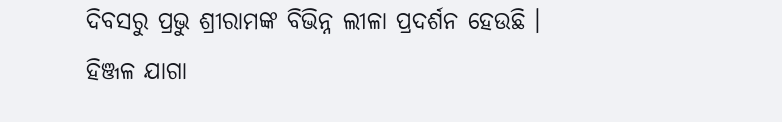ଦିବସରୁ ପ୍ରଭୁ ଶ୍ରୀରାମଙ୍କ ବିଭିନ୍ନ ଲୀଳା ପ୍ରଦର୍ଶନ ହେଉଛି ।
ହିଞ୍ଜଳ ଯାଗା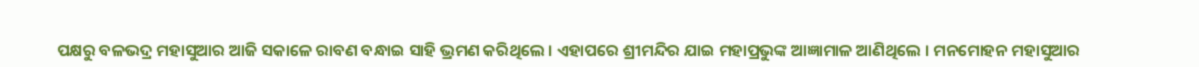ପକ୍ଷରୁ ବଳଭଦ୍ର ମହାସୁଆର ଆଜି ସକାଳେ ରାବଣ ବନ୍ଧାଇ ସାହି ଭ୍ରମଣ କରିଥିଲେ । ଏହାପରେ ଶ୍ରୀମନ୍ଦିର ଯାଇ ମହାପ୍ରଭୁଙ୍କ ଆଜ୍ଞାମାଳ ଆଣିଥିଲେ । ମନମୋହନ ମହାସୁଆର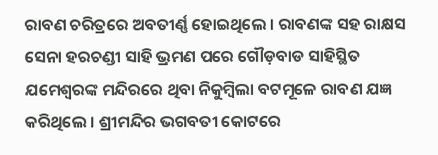ରାବଣ ଚରିତ୍ରରେ ଅବତୀର୍ଣ୍ଣ ହୋଇଥିଲେ । ରାବଣଙ୍କ ସହ ରାକ୍ଷସ ସେନା ହରଚଣ୍ଡୀ ସାହି ଭ୍ରମଣ ପରେ ଗୌଡ଼ବାଡ ସାହିସ୍ଥିତ ଯମେଶ୍ବରଙ୍କ ମନ୍ଦିରରେ ଥିବା ନିକୁମ୍ବିଲା ବଟମୂଳେ ରାବଣ ଯଜ୍ଞ କରିଥିଲେ । ଶ୍ରୀମନ୍ଦିର ଭଗବତୀ କୋଟରେ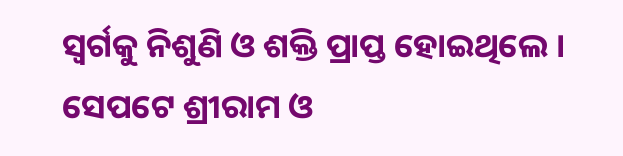ସ୍ବର୍ଗକୁ ନିଶୁଣି ଓ ଶକ୍ତି ପ୍ରାପ୍ତ ହୋଇଥିଲେ । ସେପଟେ ଶ୍ରୀରାମ ଓ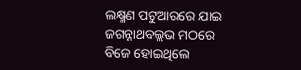ଲକ୍ଷ୍ମଣ ପଟୁଆରରେ ଯାଇ ଜଗନ୍ନାଥବଲ୍ଲଭ ମଠରେ ବିଜେ ହୋଇଥିଲେ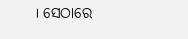। ସେଠାରେ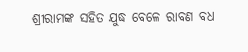ଶ୍ରୀରାମଙ୍କ ସହିତ ଯୁଦ୍ଧ ବେଳେ ରାବଣ ବଧ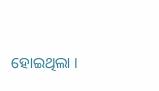ହୋଇଥିଲା ।